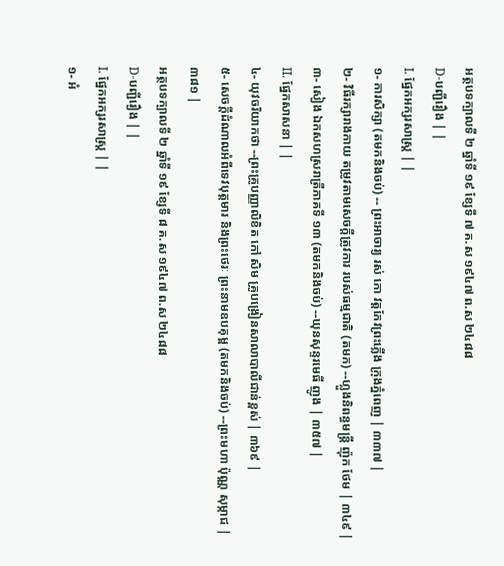អត្ថបទក្បាលទី ២ ឆ្នាំទី ១៩ ខ្សែទី ៧ គ.ស ១៩៤៧ ព.ស ២៤៨៨
D-បញ្ជីរឿង | |
I. ផ្នែកអក្សរសាស្ត្រ | |
១- ការសិក្សា (តមកនិងចប់) -- ព្រះអាចារ្យ រស់ កោ វត្តកែវព្រះភ្លើង ក្រុងភ្នំពេញ | ៣៣៧ |
២- វិធីរក្សារាងកាយ តម្រូវតាមសេចក្ដីត្រូវការ របស់ធម្មជាតិ (តមក) --ហ្លួងនិពន្ធមន្ត្រី ញ៉ុក ថែម | ៣៤៩ |
៣- សៀង ឯកសហស្ររាត្រីភាគទី ១៣ (តមកនិងចប់) --ឃុនសុន្ទរមេធី ញូង | ៣៥៧ |
II. ផ្នែកសាសនា | |
៤- យុវចរិយាកថា --ព្រះគ្រូបញ្ញាលិខិត កៅ សិម គ្រូបង្រៀនសាលាបាលីជាន់ខ្ពស់ | ៣៦៩ |
៥- សេចក្ដីដំណាលអំពីទេវបុត្ដមារ និងព្រះថេរៈ ព្រះនាមឧបគុម្ព (តមកនិងចប់) --ព្រះមហា ប៉ុណ្ណ សុម្កាជ | ៣៨១ |
អត្ថបទក្បាលទី ២ ឆ្នាំទី ១៩ ខ្សែទី ៨ គ.ស ១៩៤៧ ព.ស ២៤៨៨
D-បញ្ជីរឿង | |
I. ផ្នែកអក្សរសាស្ត្រ | |
១- អំ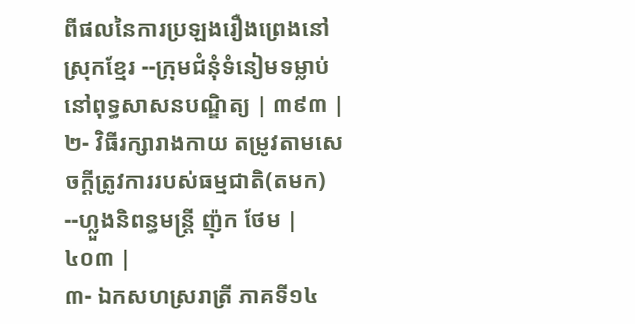ពីផលនៃការប្រឡងរឿងព្រេងនៅស្រុកខ្មែរ --ក្រុមជំនុំទំនៀមទម្លាប់នៅពុទ្ធសាសនបណ្ឌិត្យ | ៣៩៣ |
២- វិធីរក្សារាងកាយ តម្រូវតាមសេចក្ដីត្រូវការរបស់ធម្មជាតិ(តមក) --ហ្លួងនិពន្ធមន្ត្រី ញ៉ុក ថែម | ៤០៣ |
៣- ឯកសហស្ររាត្រី ភាគទី១៤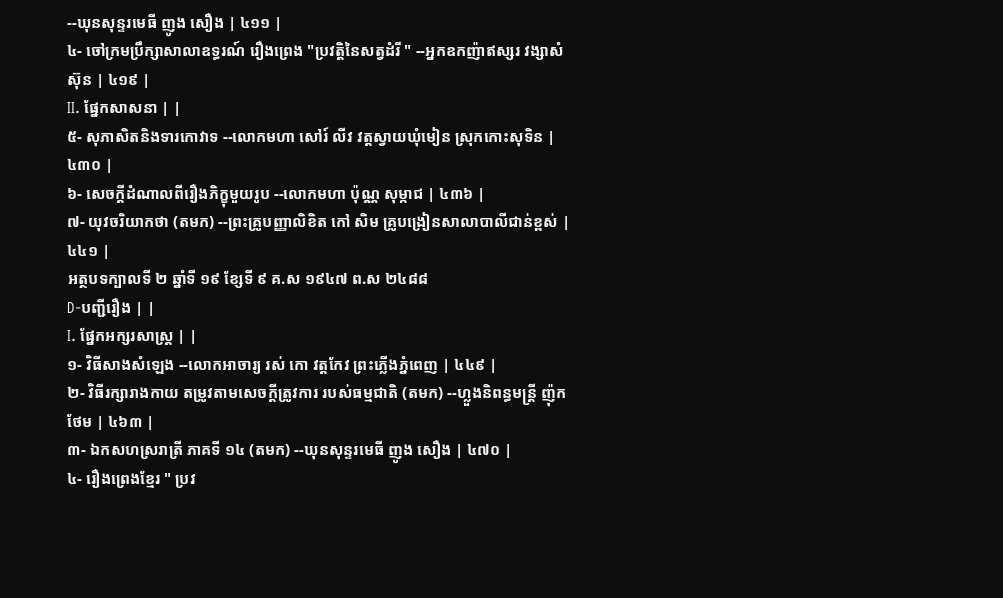--ឃុនសុន្ទរមេធី ញូង សឿង | ៤១១ |
៤- ចៅក្រមប្រឹក្សាសាលាឧទ្ធរណ៍ រឿងព្រេង "ប្រវត្ដិនៃសត្វដំរី " --អ្នកឧកញ៉ាឥស្សរ វង្សាសំ ស៊ុន | ៤១៩ |
II. ផ្នែកសាសនា | |
៥- សុភាសិតនិងទារកោវាទ --លោកមហា សៅរ៍ លីវ វត្តស្វាយឃុំមៀន ស្រុកកោះសុទិន | ៤៣០ |
៦- សេចក្ដីដំណាលពីរឿងភិក្ខុមួយរូប --លោកមហា ប៉ុណ្ណ សុម្កាជ | ៤៣៦ |
៧- យុវចរិយាកថា (តមក) --ព្រះគ្រូបញ្ញាលិខិត កៅ សិម គ្រូបង្រៀនសាលាបាលីជាន់ខ្ពស់ | ៤៤១ |
អត្ថបទក្បាលទី ២ ឆ្នាំទី ១៩ ខ្សែទី ៩ គ.ស ១៩៤៧ ព.ស ២៤៨៨
D-បញ្ជីរឿង | |
I. ផ្នែកអក្សរសាស្ត្រ | |
១- វិធីសាងសំឡេង --លោកអាចារ្យ រស់ កោ វត្តកែវ ព្រះភ្លើងភ្នំពេញ | ៤៤៩ |
២- វិធីរក្សារាងកាយ តម្រូវតាមសេចក្ដីត្រូវការ របស់ធម្មជាតិ (តមក) --ហ្លួងនិពន្ធមន្ត្រី ញ៉ុក ថែម | ៤៦៣ |
៣- ឯកសហស្ររាត្រី ភាគទី ១៤ (តមក) --ឃុនសុន្ទរមេធី ញូង សឿង | ៤៧០ |
៤- រឿងព្រេងខ្មែរ " ប្រវ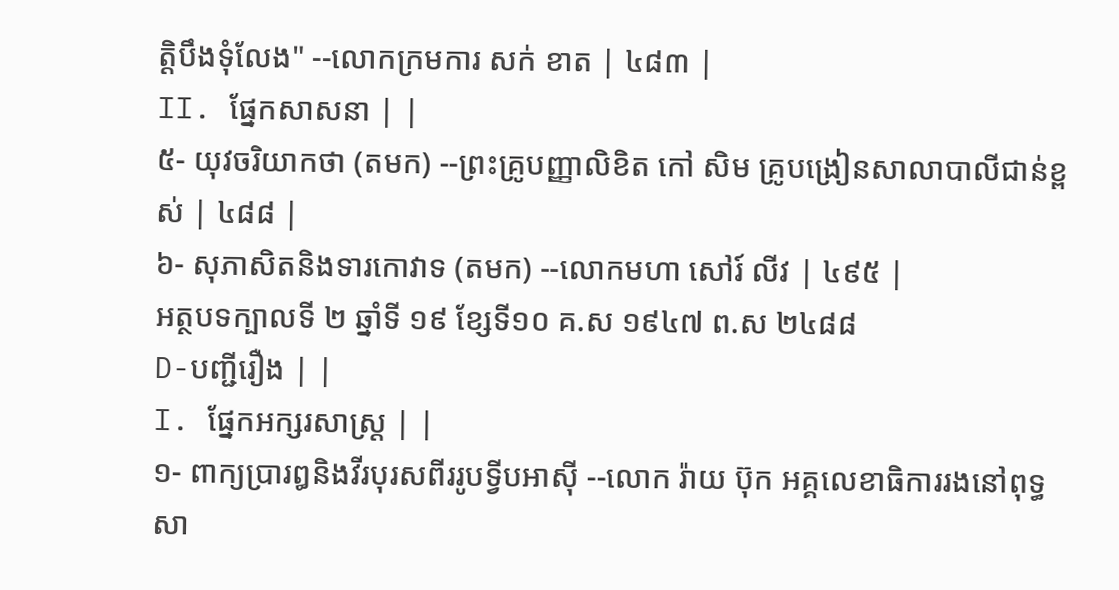ត្ដិបឹងទុំលែង" --លោកក្រមការ សក់ ខាត | ៤៨៣ |
II. ផ្នែកសាសនា | |
៥- យុវចរិយាកថា (តមក) --ព្រះគ្រូបញ្ញាលិខិត កៅ សិម គ្រូបង្រៀនសាលាបាលីជាន់ខ្ពស់ | ៤៨៨ |
៦- សុភាសិតនិងទារកោវាទ (តមក) --លោកមហា សៅរ៍ លីវ | ៤៩៥ |
អត្ថបទក្បាលទី ២ ឆ្នាំទី ១៩ ខ្សែទី១០ គ.ស ១៩៤៧ ព.ស ២៤៨៨
D-បញ្ជីរឿង | |
I. ផ្នែកអក្សរសាស្ត្រ | |
១- ពាក្យប្រារឰនិងវីរបុរសពីររូបទ្វីបអាស៊ី --លោក រ៉ាយ ប៊ុក អគ្គលេខាធិការរងនៅពុទ្ធសា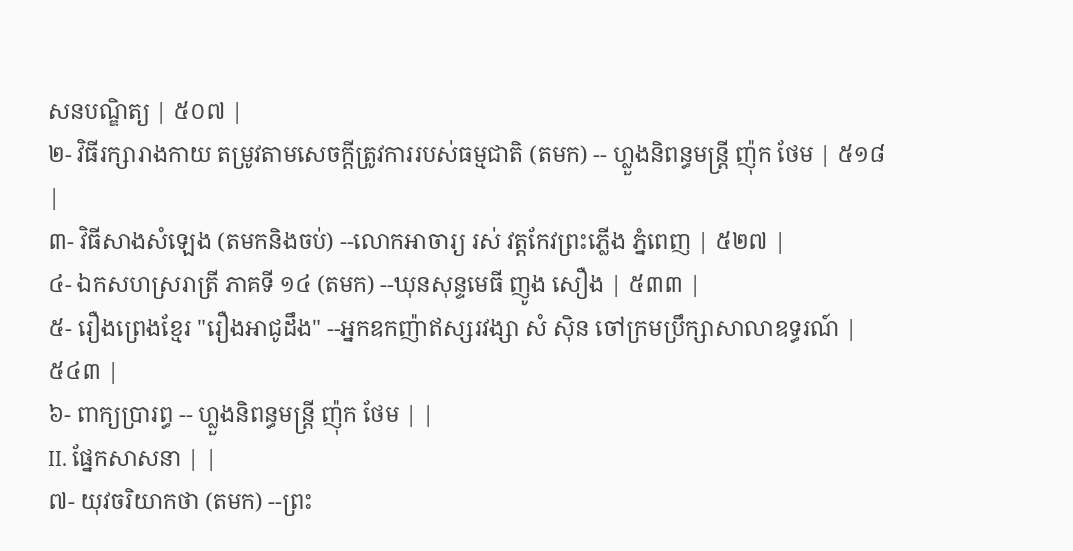សនបណ្ឌិត្យ | ៥០៧ |
២- វិធីរក្សារាងកាយ តម្រូវតាមសេចក្ដីត្រូវការរបស់ធម្មជាតិ (តមក) -- ហ្លួងនិពន្ធមន្ដ្រី ញ៉ុក ថែម | ៥១៨ |
៣- វិធីសាងសំឡេង (តមកនិងចប់) --លោកអាចារ្យ រស់ វត្តកែវព្រះភ្លើង ភ្នំពេញ | ៥២៧ |
៤- ឯកសហស្ររាត្រី ភាគទី ១៤ (តមក) --ឃុនសុន្ទមេធី ញូង សឿង | ៥៣៣ |
៥- រឿងព្រេងខ្មែរ "រឿងអាជូដឹង" --អ្នកឧកញ៉ាឥស្សរវង្សា សំ ស៊ិន ចៅក្រមប្រឹក្សាសាលាឧទ្ធរណ៍ | ៥៤៣ |
៦- ពាក្យបា្ររព្ធ -- ហ្លួងនិពន្ធមន្ដ្រី ញ៉ុក ថែម | |
II. ផ្នែកសាសនា | |
៧- យុវចរិយាកថា (តមក) --ព្រះ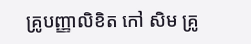គ្រូបញ្ញាលិខិត កៅ សិម គ្រូ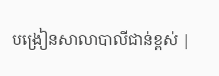បង្រៀនសាលាបាលីជាន់ខ្ពស់ |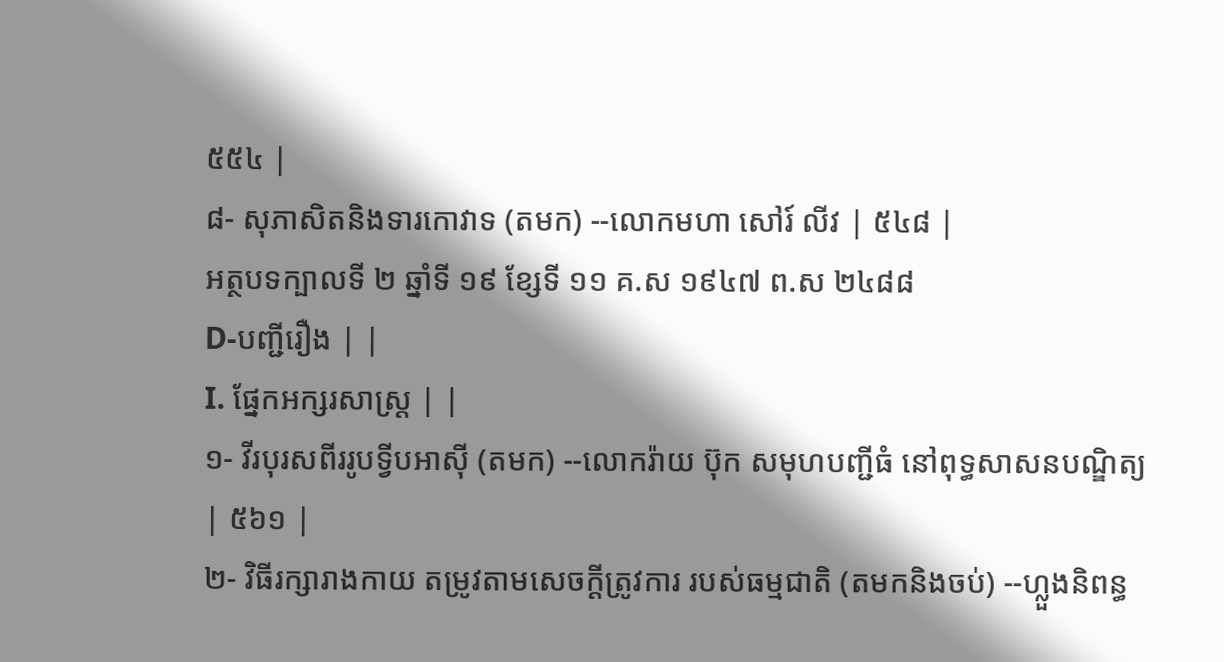៥៥៤ |
៨- សុភាសិតនិងទារកោវាទ (តមក) --លោកមហា សៅរ៍ លីវ | ៥៤៨ |
អត្ថបទក្បាលទី ២ ឆ្នាំទី ១៩ ខ្សែទី ១១ គ.ស ១៩៤៧ ព.ស ២៤៨៨
D-បញ្ជីរឿង | |
I. ផ្នែកអក្សរសាស្ត្រ | |
១- វីរបុរសពីររូបទ្វីបអាស៊ី (តមក) --លោករ៉ាយ ប៊ុក សមុហបញ្ជីធំ នៅពុទ្ធសាសនបណ្ឌិត្យ | ៥៦១ |
២- វិធីរក្សារាងកាយ តម្រូវតាមសេចក្ដីត្រូវការ របស់ធម្មជាតិ (តមកនិងចប់) --ហ្លួងនិពន្ធ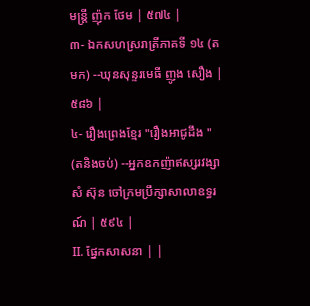មន្ត្រី ញ៉ុក ថែម | ៥៧៤ |
៣- ឯកសហស្ររាត្រីភាគទី ១៤ (តមក) --ឃុនសុន្ទរមេធី ញូង សឿង | ៥៨៦ |
៤- រឿងព្រេងខ្មែរ "រឿងអាជូដឹង " (តនិងចប់) --អ្នកឧកញ៉ាឥស្សរវង្សា សំ ស៊ុន ចៅក្រមប្រឹក្សាសាលាឧទ្ធរណ៍ | ៥៩៤ |
II. ផ្នែកសាសនា | |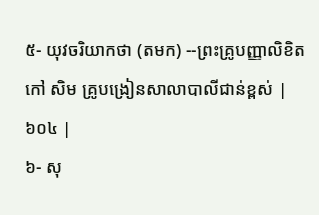៥- យុវចរិយាកថា (តមក) --ព្រះគ្រូបញ្ញាលិខិត កៅ សិម គ្រូបង្រៀនសាលាបាលីជាន់ខ្ពស់ | ៦០៤ |
៦- សុ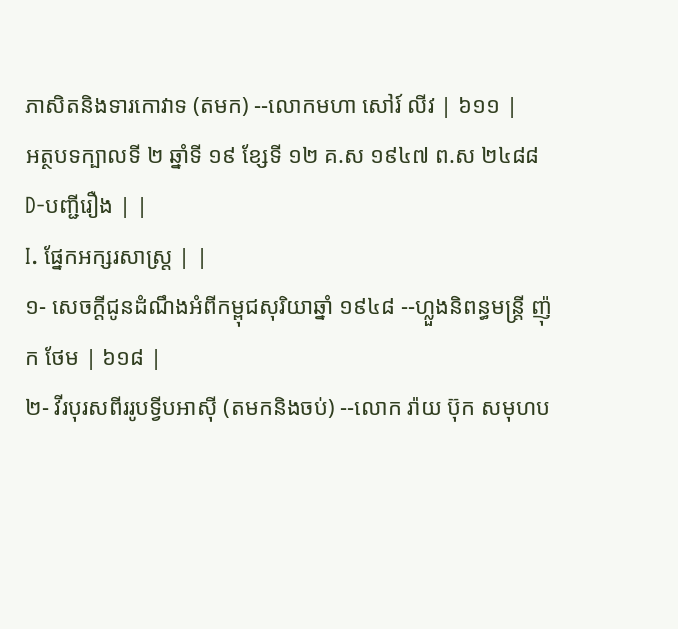ភាសិតនិងទារកោវាទ (តមក) --លោកមហា សៅរ៍ លីវ | ៦១១ |
អត្ថបទក្បាលទី ២ ឆ្នាំទី ១៩ ខ្សែទី ១២ គ.ស ១៩៤៧ ព.ស ២៤៨៨
D-បញ្ជីរឿង | |
I. ផ្នែកអក្សរសាស្ត្រ | |
១- សេចក្ដីជូនដំណឹងអំពីកម្ពុជសុរិយាឆ្នាំ ១៩៤៨ --ហ្លួងនិពន្ធមន្ត្រី ញ៉ុក ថែម | ៦១៨ |
២- វីរបុរសពីររូបទ្វីបអាស៊ី (តមកនិងចប់) --លោក រ៉ាយ ប៊ុក សមុហប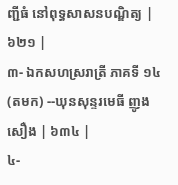ញ្ជីធំ នៅពុទ្ធសាសនបណ្ឌិត្យ | ៦២១ |
៣- ឯកសហស្ររាត្រី ភាគទី ១៤ (តមក) --ឃុនសុន្ទរមេធី ញូង សឿង | ៦៣៤ |
៤-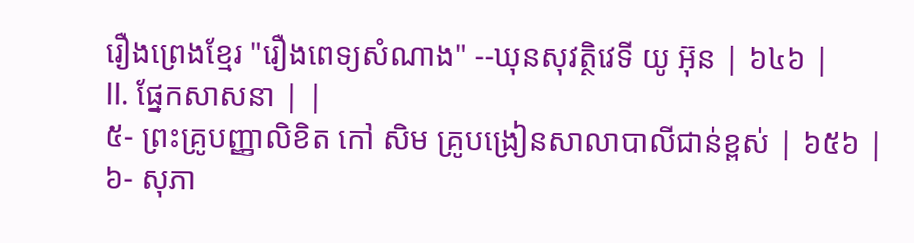រឿងព្រេងខ្មែរ "រឿងពេទ្យសំណាង" --ឃុនសុវត្ថិវេទី យូ អ៊ុន | ៦៤៦ |
II. ផ្នែកសាសនា | |
៥- ព្រះគ្រូបញ្ញាលិខិត កៅ សិម គ្រូបង្រៀនសាលាបាលីជាន់ខ្ពស់ | ៦៥៦ |
៦- សុភា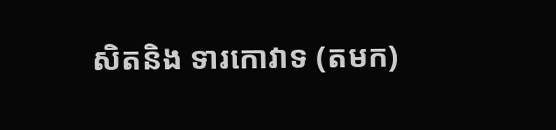សិតនិង ទារកោវាទ (តមក)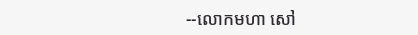--លោកមហា សៅ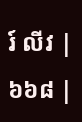រ៍ លីវ | ៦៦៨ |